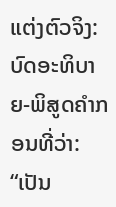ແຕ່ງຕົວຈິງ: ບົດອະທິບາຍ-ພິສູດຄໍາກອນທີ່ວ່າ:
“ເປັນ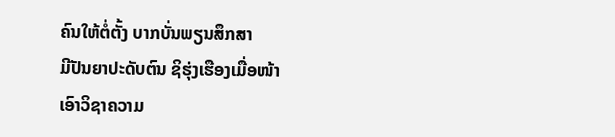ຄົນໃຫ້ຕໍ່ຕັ້ງ ບາກບັ່ນພຽນສຶກສາ
ມີປັນຍາປະດັບຕົນ ຊິຮຸ່ງເຮືອງເມື່ອໜ້າ
ເອົາວິຊາຄວາມ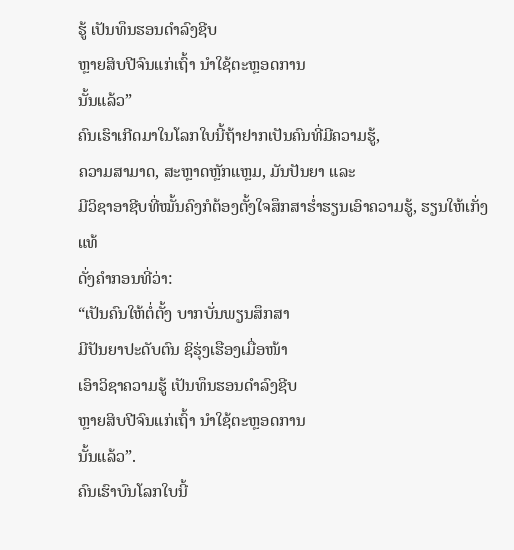ຮູ້ ເປັນທຶນຮອນດໍາລົງຊີບ
ຫຼາຍສິບປີຈົນແກ່ເຖົ້າ ນໍາໃຊ້ຕະຫຼອດການ
ນັ້ນແລ້ວ”
ຄົນເຮົາເກີດມາໃນໂລກໃບນີ້ຖ້າຢາກເປັນຄົນທີ່ມີຄວາມຮູ້,
ຄວາມສາມາດ, ສະຫຼາດຫຼັກແຫຼມ, ມັນປັນຍາ ແລະ
ມີວິຊາອາຊີບທີ່ໝັ້ນຄົງກໍຕ້ອງຕັ້ງໃຈສຶກສາຮໍ່າຮຽນເອົາຄວາມຮູ້, ຮຽນໃຫ້ເກັ່ງແທ້
ດັ່ງຄໍາກອນທີ່ວ່າ:
“ເປັນຄົນໃຫ້ຕໍ່ຕັ້ງ ບາກບັ່ນພຽນສຶກສາ
ມີປັນຍາປະດັບຕົນ ຊິຮຸ່ງເຮືອງເມື່ອໜ້າ
ເອົາວິຊາຄວາມຮູ້ ເປັນທຶນຮອນດໍາລົງຊີບ
ຫຼາຍສິບປີຈົນແກ່ເຖົ້າ ນໍາໃຊ້ຕະຫຼອດການ
ນັ້ນແລ້ວ”.
ຄົນເຮົາບົນໂລກໃບນີ້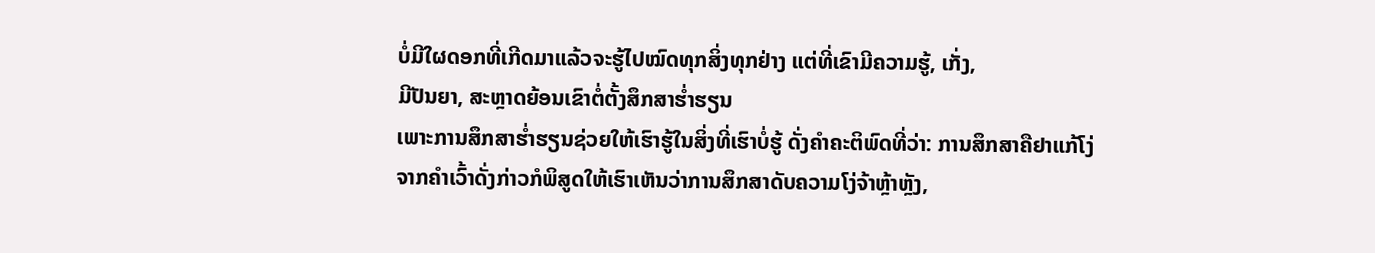ບໍ່ມີໃຜດອກທີ່ເກີດມາແລ້ວຈະຮູ້ໄປໝົດທຸກສິ່ງທຸກຢ່າງ ແຕ່ທີ່ເຂົາມີຄວາມຮູ້, ເກັ່ງ,
ມີປັນຍາ, ສະຫຼາດຍ້ອນເຂົາຕໍ່ຕັ້ງສຶກສາຮໍ່າຮຽນ
ເພາະການສຶກສາຮໍ່າຮຽນຊ່ວຍໃຫ້ເຮົາຮູ້ໃນສິ່ງທີ່ເຮົາບໍ່ຮູ້ ດັ່ງຄໍາຄະຕິພົດທີ່ວ່າ: ການສຶກສາຄືຢາແກ້ໂງ່
ຈາກຄໍາເວົ້າດັ່ງກ່າວກໍພິສູດໃຫ້ເຮົາເຫັນວ່າການສຶກສາດັບຄວາມໂງ່ຈ້າຫຼ້າຫຼັງ,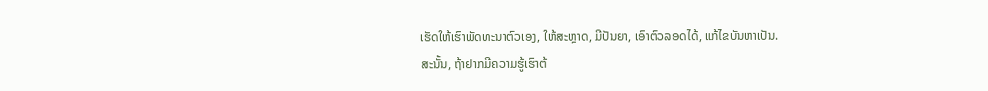ເຮັດໃຫ້ເຮົາພັດທະນາຕົວເອງ, ໃຫ້ສະຫຼາດ, ມີປັນຍາ, ເອົາຕົວລອດໄດ້, ແກ້ໄຂບັນຫາເປັນ.
ສະນັ້ນ, ຖ້າຢາກມີຄວາມຮູ້ເຮົາຕ້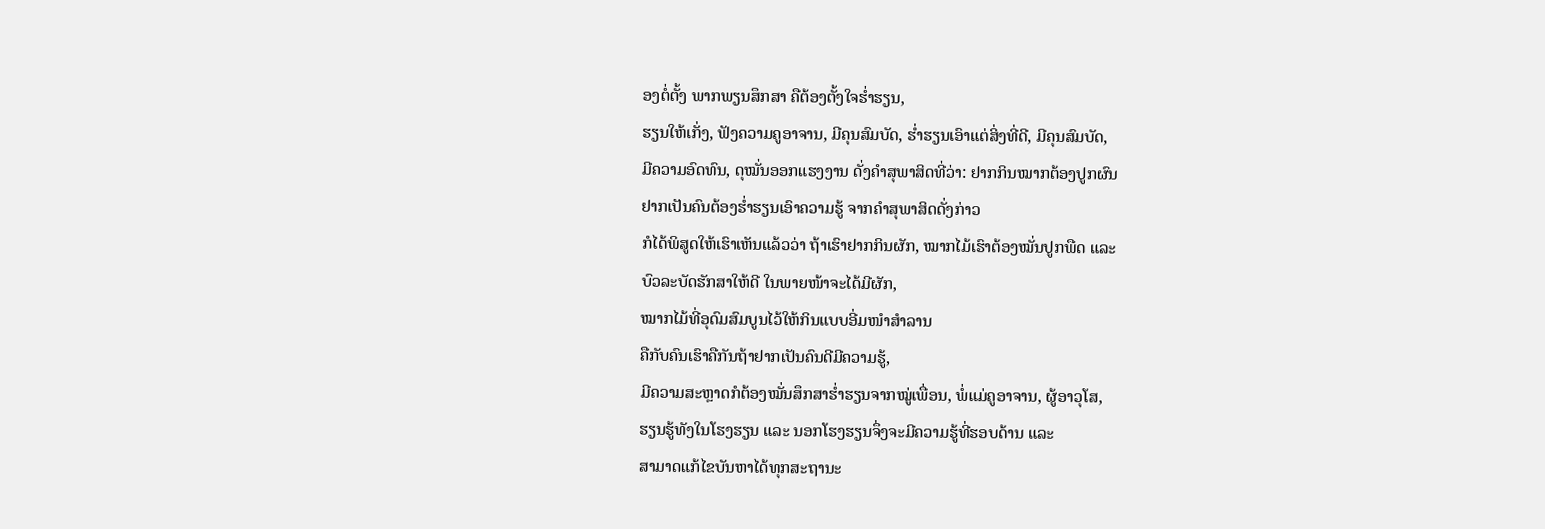ອງຕໍ່ຕັ້ງ ພາກພຽນສຶກສາ ຄືຕ້ອງຕັ້ງໃຈຮໍ່າຮຽນ,
ຮຽນໃຫ້ເກັ່ງ, ຟັງຄວາມຄູອາຈານ, ມີຄຸນສົມບັດ, ຮໍ່າຮຽນເອົາແຕ່ສິ່ງທີ່ດີ, ມີຄຸນສົມບັດ,
ມີຄວາມອົດທົນ, ດຸໝັ່ນອອກແຮງງານ ດັ່ງຄໍາສຸພາສິດທີ່ວ່າ: ຢາກກິນໝາກຕ້ອງປູກຜົນ
ຢາກເປັນຄົນຕ້ອງຮໍ່າຮຽນເອົາຄວາມຮູ້ ຈາກຄໍາສຸພາສິດດັ່ງກ່າວ
ກໍໄດ້ພິສູດໃຫ້ເຮົາເຫັນແລ້ວວ່າ ຖ້າເຮົາຢາກກິນຜັກ, ໝາກໄມ້ເຮົາຕ້ອງໝັ່ນປູກພືດ ແລະ
ບົວລະບັດຮັກສາໃຫ້ດີ ໃນພາຍໜ້າຈະໄດ້ມີຜັກ,
ໝາກໄມ້ທີ່ອຸດົມສົມບູນໄວ້ໃຫ້ກິນແບບອີ່ມໜໍາສໍາລານ
ຄືກັບຄົນເຮົາຄືກັນຖ້າຢາກເປັນຄົນດີມີຄວາມຮູ້,
ມີຄວາມສະຫຼາດກໍຕ້ອງໝັ່ນສຶກສາຮໍ່າຮຽນຈາກໝູ່ເພື່ອນ, ພໍ່ແມ່ຄູອາຈານ, ຜູ້ອາວຸໂສ,
ຮຽນຮູ້ທັງໃນໂຮງຮຽນ ແລະ ນອກໂຮງຮຽນຈຶ່ງຈະມີຄວາມຮູ້ທີ່ຮອບດ້ານ ແລະ
ສາມາດແກ້ໄຂບັນຫາໄດ້ທຸກສະຖານະ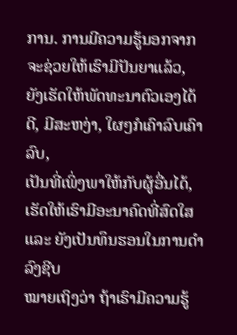ການ. ການມີຄວາມຮູ້ນອກຈາກຈະຊ່ວຍໃຫ້ເຮົາມີປັນຍາແລ້ວ,
ຍັງເຮັດໃຫ້ພັດທະນາຕົວເອງໄດ້ດີ, ມີສະຫງ່າ, ໃຜໆກໍເຄົາລົບເຄົາລົບ,
ເປັນທີ່ເພິ່ງພາໃຫ້ກັບຜູ້ອື່ນໄດ້, ເຮັດໃຫ້ເຮົາມີອະນາຄົດທີ່ສົດໃສ ແລະ ຍັງເປັນທຶນຮອນໃນການດໍາລົງຊີບ
ໝາຍເຖິງວ່າ ຖ້າເຮົາມີຄວາມຮູ້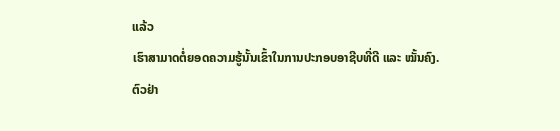ແລ້ວ
ເຮົາສາມາດຕໍ່ຍອດຄວາມຮູ້ນັ້ນເຂົ້າໃນການປະກອບອາຊີບທີ່ດີ ແລະ ໝັ້ນຄົງ.
ຕົວຢ່າ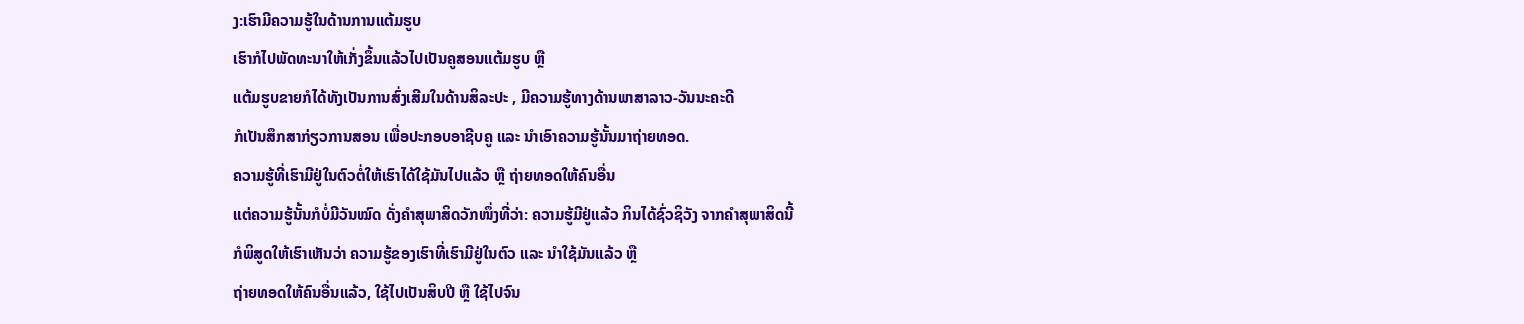ງ:ເຮົາມີຄວາມຮູ້ໃນດ້ານການແຕ້ມຮູບ
ເຮົາກໍໄປພັດທະນາໃຫ້ເກັ່ງຂຶ້ນແລ້ວໄປເປັນຄູສອນແຕ້ມຮູບ ຫຼື
ແຕ້ມຮູບຂາຍກໍໄດ້ທັງເປັນການສົ່ງເສີມໃນດ້ານສິລະປະ , ມີຄວາມຮູ້ທາງດ້ານພາສາລາວ-ວັນນະຄະດີ
ກໍເປັນສຶກສາກ່ຽວການສອນ ເພື່ອປະກອບອາຊີບຄູ ແລະ ນໍາເອົາຄວາມຮູ້ນັ້ນມາຖ່າຍທອດ.
ຄວາມຮູ້ທີ່ເຮົາມີຢູ່ໃນຕົວຕໍ່ໃຫ້ເຮົາໄດ້ໃຊ້ມັນໄປແລ້ວ ຫຼື ຖ່າຍທອດໃຫ້ຄົນອື່ນ
ແຕ່ຄວາມຮູ້ນັ້ນກໍບໍ່ມີວັນໝົດ ດັ່ງຄໍາສຸພາສິດວັກໜຶ່ງທີ່ວ່າ: ຄວາມຮູ້ມີຢູ່ແລ້ວ ກິນໄດ້ຊົ່ວຊິວັງ ຈາກຄໍາສຸພາສິດນີ້
ກໍພິສູດໃຫ້ເຮົາເຫັນວ່າ ຄວາມຮູ້ຂອງເຮົາທີ່ເຮົາມີຢູ່ໃນຕົວ ແລະ ນໍາໃຊ້ມັນແລ້ວ ຫຼື
ຖ່າຍທອດໃຫ້ຄົນອື່ນແລ້ວ, ໃຊ້ໄປເປັນສິບປີ ຫຼື ໃຊ້ໄປຈົນ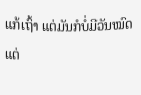ແກ້ເຖົ້າ ແຕ່ມັນກໍບໍ່ມີວັນໝົດ ແຕ່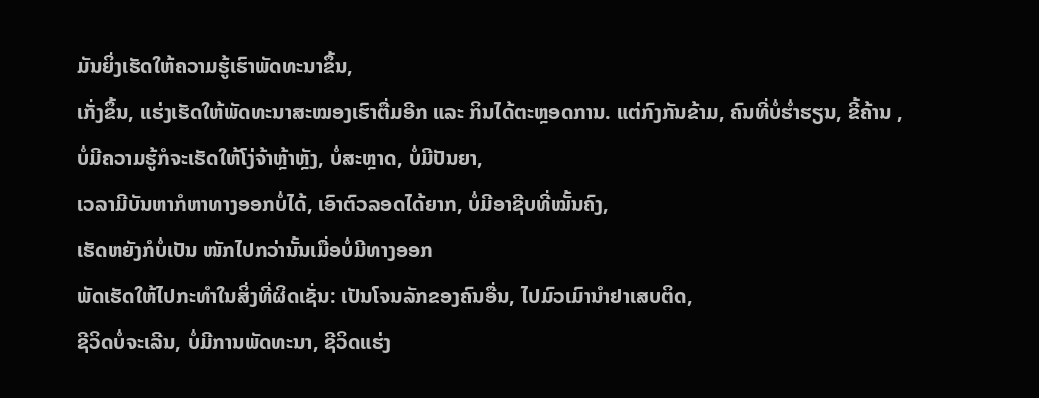ມັນຍິ່ງເຮັດໃຫ້ຄວາມຮູ້ເຮົາພັດທະນາຂຶ້ນ,
ເກັ່ງຂຶ້ນ, ແຮ່ງເຮັດໃຫ້ພັດທະນາສະໝອງເຮົາຕື່ມອີກ ແລະ ກິນໄດ້ຕະຫຼອດການ. ແຕ່ກົງກັນຂ້າມ, ຄົນທີ່ບໍ່ຮໍ່າຮຽນ, ຂີ້ຄ້ານ ,
ບໍ່ມີຄວາມຮູ້ກໍຈະເຮັດໃຫ້ໂງ່ຈ້າຫຼ້າຫຼັງ, ບໍ່ສະຫຼາດ, ບໍ່ມີປັນຍາ,
ເວລາມີບັນຫາກໍຫາທາງອອກບໍ່ໄດ້, ເອົາຕົວລອດໄດ້ຍາກ, ບໍ່ມີອາຊີບທີ່ໝັ້ນຄົງ,
ເຮັດຫຍັງກໍບໍ່ເປັນ ໜັກໄປກວ່ານັ້ນເມື່ອບໍ່ມີທາງອອກ
ພັດເຮັດໃຫ້ໄປກະທໍາໃນສິ່ງທີ່ຜິດເຊັ່ນ: ເປັນໂຈນລັກຂອງຄົນອື່ນ, ໄປມົວເມົານໍາຢາເສບຕິດ,
ຊີວິດບໍ່ຈະເລີນ, ບໍ່ມີການພັດທະນາ, ຊີວິດແຮ່ງ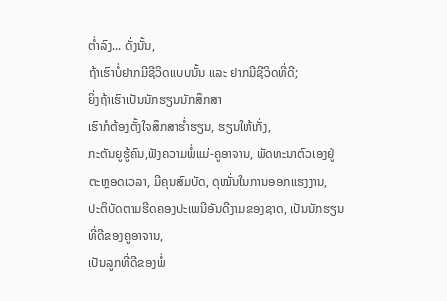ຕໍ່າລົງ... ດັ່ງນັ້ນ,
ຖ້າເຮົາບໍ່ຢາກມີຊີວິດແບບນັ້ນ ແລະ ຢາກມີຊີວິດທີ່ດີ;
ຍິ່ງຖ້າເຮົາເປັນນັກຮຽນນັກສຶກສາ
ເຮົາກໍຕ້ອງຕັ້ງໃຈສຶກສາຮໍ່າຮຽນ, ຮຽນໃຫ້ເກັ່ງ,
ກະຕັນຍູຮູ້ຄົນ,ຟັງຄວາມພໍ່ແມ່-ຄູອາຈານ, ພັດທະນາຕົວເອງຢູ່ຕະຫຼອດເວລາ, ມີຄຸນສົມບັດ, ດຸໝັ່ນໃນການອອກແຮງງານ,
ປະຕິບັດຕາມຮີດຄອງປະເພນີອັນດີງາມຂອງຊາດ, ເປັນນັກຮຽນທີ່ດີຂອງຄູອາຈານ,
ເປັນລູກທີ່ດີຂອງພໍ່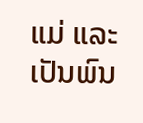ແມ່ ແລະ ເປັນພົນ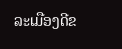ລະເມືອງດີຂ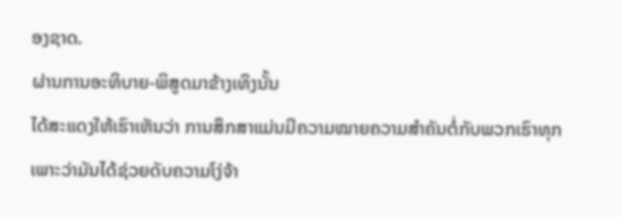ອງຊາດ.
ຜ່ານການອະທິບາຍ-ພິສູດມາຂ້າງເທິງນັ້ນ
ໄດ້ສະແດງໃຫ້ເຮົາເຫັນວ່າ ການສຶກສາແມ່ນມີຄວາມໝາຍຄວາມສໍາຄັນຕໍ່ກັບພວກເຮົາທຸກ
ເພາະວ່າມັນໄດ້ຊ່ວຍດັບຄວາມໂງ່ຈ້າ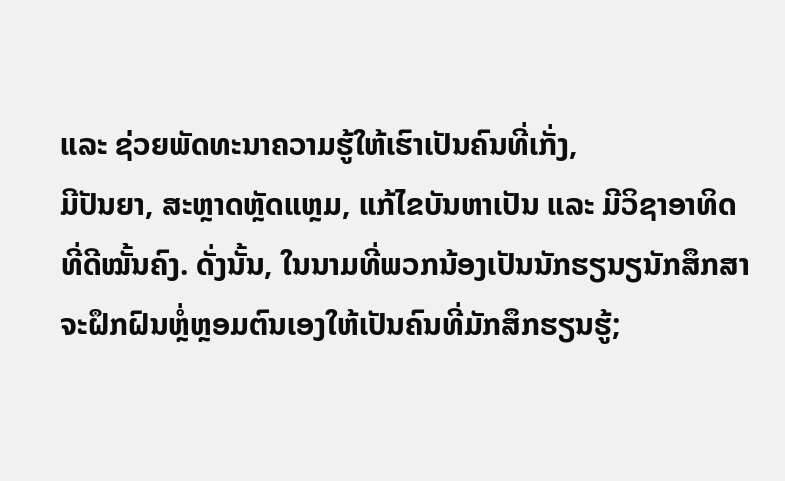ແລະ ຊ່ວຍພັດທະນາຄວາມຮູ້ໃຫ້ເຮົາເປັນຄົນທີ່ເກັ່ງ,
ມີປັນຍາ, ສະຫຼາດຫຼັດແຫຼມ, ແກ້ໄຂບັນຫາເປັນ ແລະ ມີວິຊາອາທິດທີ່ດີໝັ້ນຄົງ. ດັ່ງນັ້ນ, ໃນນາມທີ່ພວກນ້ອງເປັນນັກຮຽນຽນັກສຶກສາ
ຈະຝຶກຝົນຫຼໍ່ຫຼອມຕົນເອງໃຫ້ເປັນຄົນທີ່ມັກສຶກຮຽນຮູ້;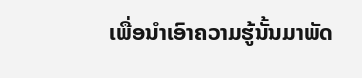ເພື່ອນໍາເອົາຄວາມຮູ້ນັ້ນມາພັດ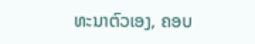ທະນາຕົວເອງ, ຄອບ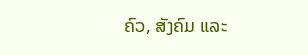ຄົວ, ສັງຄົມ ແລະ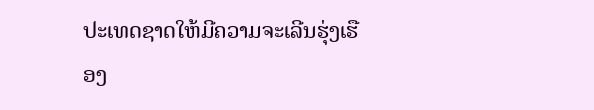ປະເທດຊາດໃຫ້ມີຄວາມຈະເລີນຮຸ່ງເຮືອງ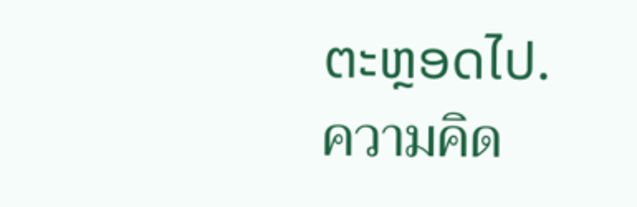ຕະຫຼອດໄປ.
ความคิด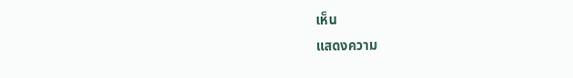เห็น
แสดงความ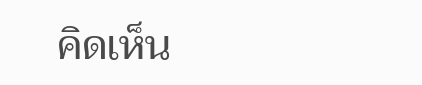คิดเห็น